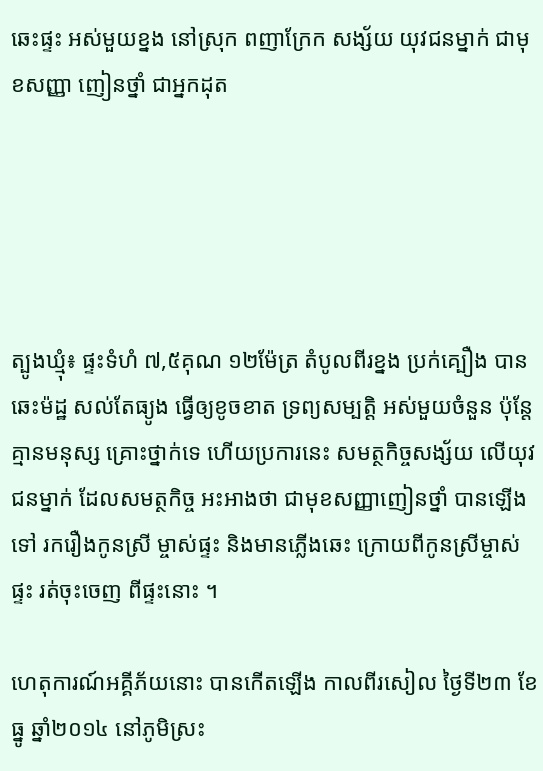ឆេះផ្ទះ អស់មួយខ្នង នៅស្រុក ពញាក្រែក សង្ស័យ យុវជនម្នាក់ ជាមុខសញ្ញា ញៀនថ្នាំ ជាអ្នកដុត





ត្បូងឃ្មុំ៖ ផ្ទះទំហំ ៧,៥គុណ ១២ម៉ែត្រ តំបូលពីរខ្នង ប្រក់គ្បឿង បានឆេះម៉ដ្ឋ សល់តែធ្យូង ធ្វើឲ្យខូចខាត ទ្រព្យសម្បត្តិ អស់មួយចំនួន ប៉ុន្តែគ្មានមនុស្ស គ្រោះថ្នាក់ទេ ហើយប្រការនេះ សមត្ថកិច្ចសង្ស័យ លើយុវជនម្នាក់ ដែលសមត្ថកិច្ច អះអាងថា ជាមុខសញ្ញាញៀនថ្នាំ បានឡើងទៅ រករឿងកូនស្រី ម្ចាស់ផ្ទះ និងមានភ្លើងឆេះ ក្រោយពីកូនស្រីម្ចាស់ផ្ទះ រត់ចុះចេញ ពីផ្ទះនោះ ។

ហេតុការណ៍អគ្គីភ័យនោះ បានកើតឡើង កាលពីរសៀល ថ្ងៃទី២៣ ខែធ្នូ ឆ្នាំ២០១៤ នៅភូមិស្រះ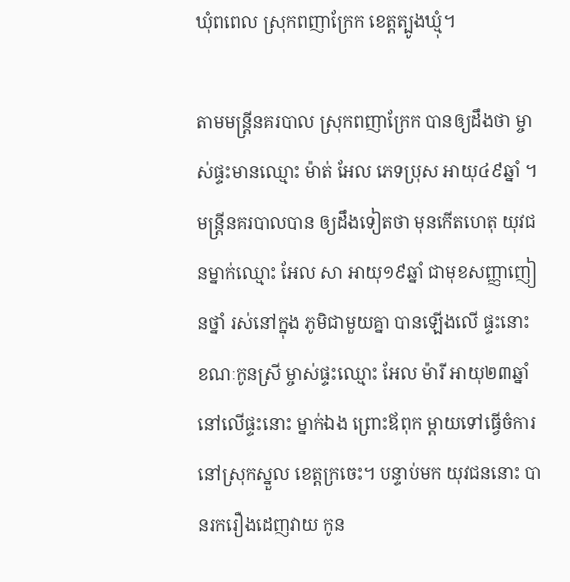ឃុំពពេល ស្រុកពញាក្រែក ខេត្តត្បូងឃ្មុំ។

តាមមន្ត្រីនគរបាល ស្រុកពញាក្រែក បានឲ្យដឹងថា ម្ចាស់ផ្ទះមានឈ្មោះ ម៉ាត់ អែល ភេទប្រុស អាយុ៤៩ឆ្នាំ ។ មន្ត្រីនគរបាលបាន ឲ្យដឹងទៀតថា មុនកើតហេតុ យុវជនម្នាក់ឈ្មោះ អែល សា អាយុ១៩ឆ្នាំ ជាមុខសញ្ញាញៀនថ្នាំ រស់នៅក្នុង ភូមិជាមួយគ្នា បានឡើងលើ ផ្ទះនោះ ខណៈកូនស្រី ម្ចាស់ផ្ទះឈ្មោះ អែល ម៉ារី អាយុ២៣ឆ្នាំ នៅលើផ្ទះនោះ ម្នាក់ឯង ព្រោះឪពុក ម្តាយទៅធ្វើចំការ នៅស្រុកស្នួល ខេត្តក្រចេះ។ បន្ទាប់មក យុវជននោះ បានរករឿងដេញវាយ កូន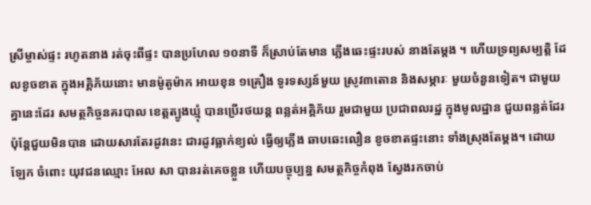ស្រីម្ចាស់ផ្ទះ រហូតនាង រត់ចុះពីផ្ទះ បានប្រហែល ១០នាទី ក៏ស្រាប់តែមាន ភ្លើងឆេះផ្ទះរបស់ នាងតែម្តង ។ ហើយទ្រព្យសម្បត្តិ ដែលខូចខាត ក្នុងអគ្គិភ័យនោះ មានម៉ូតូម៉ាក អាយខុន ១គ្រឿង ទូរទស្សន៍មួយ ស្រូវ៣តោន និងសម្ភារៈ មួយចំនួនទៀត។ ជាមួយគ្នានេះដែរ សមត្ថកិច្ចនគរបាល ខេត្តត្បូងឃ្មុំ បានប្រើរថយន្ត ពន្លត់អគ្គិភ័យ រួមជាមួយ ប្រជាពលរដ្ឋ ក្នុងមូលដ្ឋាន ជួយពន្លត់ដែរ ប៉ុន្តែជួយមិនបាន ដោយសារតែរដូវនេះ ជារដូវធ្លាក់ខ្យល់ ធ្វើឲ្យភ្លើង ឆាបឆេះលឿន ខូចខាតផ្ទះនោះ ទាំងស្រុងតែម្តង។ ដោយឡែក ចំពោះ យុវជនឈ្មោះ អែល សា បានរត់គេចខ្លួន ហើយបច្ចុប្បន្ន សមត្ថកិច្ចកំពុង ស្វែងរកចាប់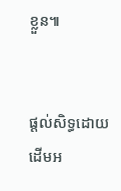ខ្លួន៕


ផ្តល់សិទ្ធដោយ ដើមអ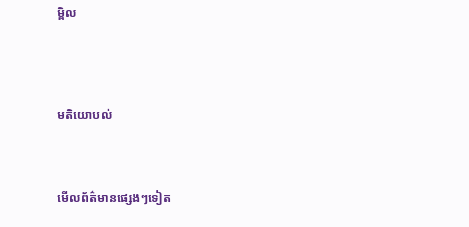ម្ពិល




មតិយោបល់



មើលព័ត៌មានផ្សេងៗទៀត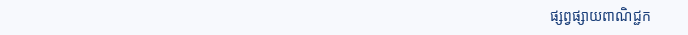ផ្សព្វផ្សាយពាណិជ្ជក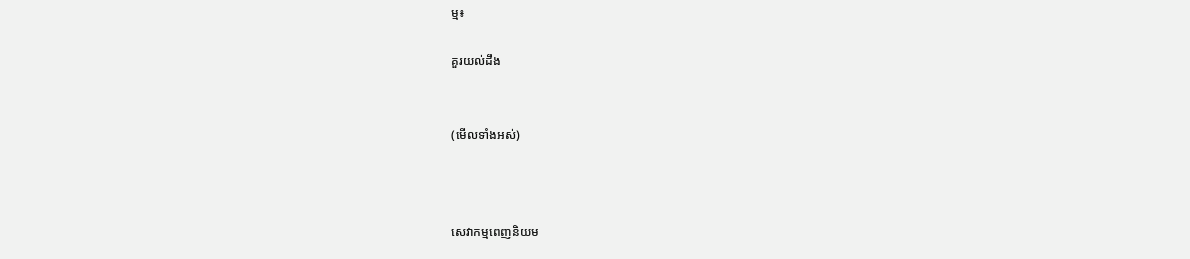ម្ម៖

គួរយល់ដឹង


(មើលទាំងអស់)



សេវាកម្មពេញនិយម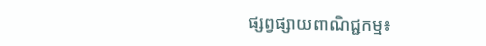ផ្សព្វផ្សាយពាណិជ្ជកម្ម៖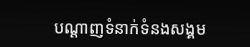បណ្តាញទំនាក់ទំនងសង្គម